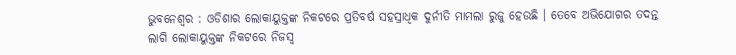ଭୁବନେଶ୍ୱର : ଓଡିଶାର ଲୋକାୟୁକ୍ତଙ୍କ ନିକଟରେ ପ୍ରତିବର୍ଷ ସହସ୍ରାଧିକ ଦୁର୍ନୀତି ମାମଲା ରୁଜୁ ହେଉଛି । ତେବେ ଅଭିଯୋଗର ତଦନ୍ତ ଲାଗି ଲୋକାୟୁକ୍ତଙ୍କ ନିକଟରେ ନିଜସ୍ୱ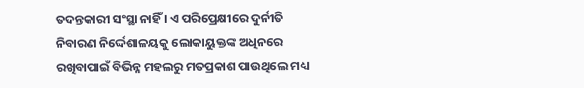ତଦନ୍ତକାରୀ ସଂସ୍ଥା ନାହିଁ । ଏ ପରିପ୍ରେକ୍ଷୀରେ ଦୁର୍ନୀତି ନିବାରଣ ନିର୍ଦ୍ଦେଶାଳୟକୁ ଲୋକାୟୁକ୍ତଙ୍କ ଅଧିନରେ ରଖିବାପାଇଁ ବିଭିନ୍ନ ମହଲରୁ ମତପ୍ରକାଶ ପାଉଥିଲେ ମଧ୍ୟ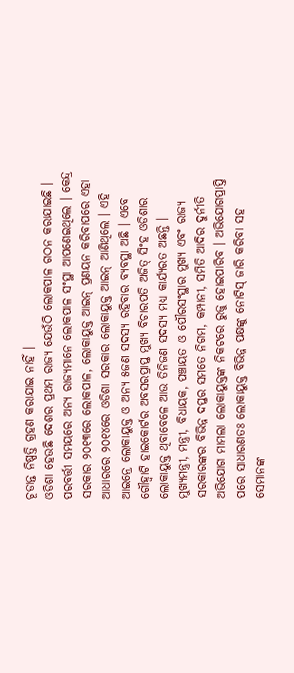ଚୂଡାନ୍ତ ନିଷ୍ପତ୍ତି ଗ୍ରହଣ କରାଯାଇ ନାହିଁ ।
ଓଡିଶା ହେଉଛି ଦେଶର ପ୍ରଥମ ରାଜ୍ୟ ଯେଉଁଠି ଲୋକପାଳ ଗଠନ କରାଯାଇଛି । ପରବର୍ତ୍ତୀ ସମୟରେ ଅନ୍ୟ ରାଜ୍ୟମାନେ ଲୋକପାଳ ସଂସ୍ଥା ଆପଣେଇଥିଲେ । କେନ୍ଦ୍ର ସରକାର ୨୦୧୩ରେ ଲୋକପାଳ, ଲୋକାୟୁକ୍ତ ଆଇନ୍ ପ୍ରଣୟନ କରିବାପରେ ଏହା ଆଧାରରେ ୨୦୧୪ରେ ଓଡିଶା ସରକାର ଲୋକାୟୁକ୍ତ ଆଇନ୍ ଆଣିଥିଲେ । ଏହି ଆଇନ୍ରେ ଲୋକାୟୁକ୍ତ ଓ ଅନ୍ୟ ୫ଜଣ ସଦସ୍ୟ ରହିବାର ବ୍ୟବସ୍ଥା ଅଛି । ଏବେ ଗୌହ୍ୱାଟି ହାଇକୋର୍ଟର ଅବସରପ୍ରାପ୍ତ ମୁଖ୍ୟ ବିଚାରପତି ଅଜିତ୍ ସିଂହ ଓଡିଶାର ଲୋକାୟୁକ୍ତ ଥିବାବେଳେ ଆଉ ତିନିଜଣ ସଦସ୍ୟ ମଧ୍ୟ କାର୍ଯ୍ୟରତ ଅଛନ୍ତି ।
ମୁଖ୍ୟମନ୍ତ୍ରୀ, ମନ୍ତ୍ରୀ, ବିଧାୟକ, ପଞ୍ଚାୟତ ଓ ପୌରସଂସ୍ଥାର ମୁଖ୍ୟ ଏବଂ ରାଜ୍ୟ ସରକାରଙ୍କର ବିଭିନ୍ନ ଦପ୍ତର ସମତେ ନିଗମ, କମ୍ପାନୀ, ସମିତି ଆଦିର ଦୁର୍ନୀତି ଅଭିଯୋଗ ମାମଲା ଲୋକାୟୁକ୍ତଙ୍କ ନିକଟରେ ରୁଜୁ ହୋଇପାରିବ । ଅଭିଯୋଗପ୍ରାପ୍ତି ପରେ ସାଧାରଣତଃ ଲୋକାୟୁକ୍ତ ବିଭିନ୍ନ ପକ୍ଷଙ୍କୁ ନୋଟିସ୍ ଜାରି କରିବା ସହ ସେମାନଙ୍କ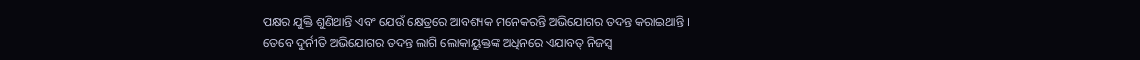ପକ୍ଷର ଯୁକ୍ତି ଶୁଣିଥାନ୍ତି ଏବଂ ଯେଉଁ କ୍ଷେତ୍ରରେ ଆବଶ୍ୟକ ମନେକରନ୍ତି ଅଭିଯୋଗର ତଦନ୍ତ କରାଇଥାନ୍ତି ।
ତେବେ ଦୁର୍ନୀତି ଅଭିଯୋଗର ତଦନ୍ତ ଲାଗି ଲୋକାୟୁକ୍ତଙ୍କ ଅଧିନରେ ଏଯାବତ୍ ନିଜସ୍ୱ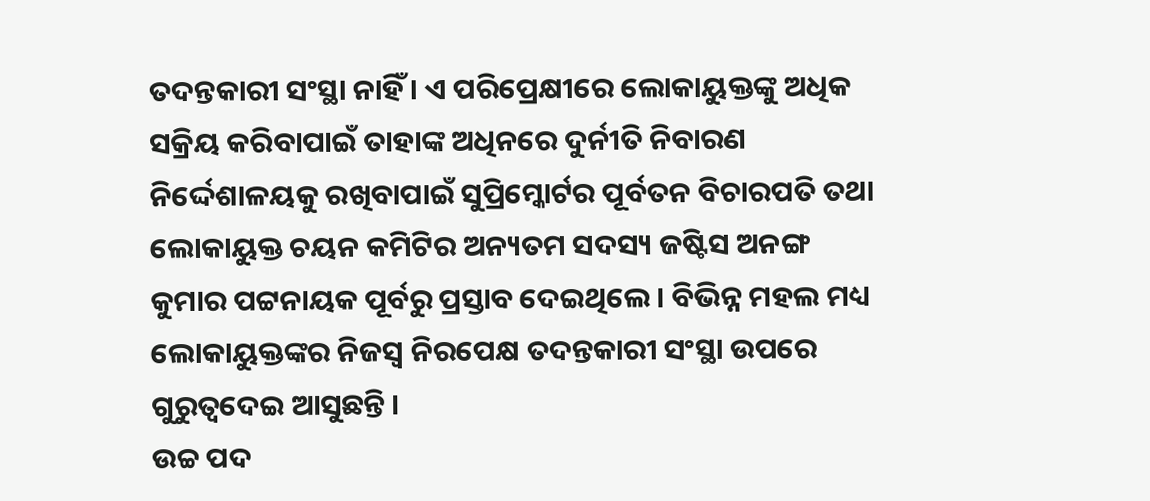ତଦନ୍ତକାରୀ ସଂସ୍ଥା ନାହିଁ । ଏ ପରିପ୍ରେକ୍ଷୀରେ ଲୋକାୟୁକ୍ତଙ୍କୁ ଅଧିକ ସକ୍ରିୟ କରିବାପାଇଁ ତାହାଙ୍କ ଅଧିନରେ ଦୁର୍ନୀତି ନିବାରଣ ନିର୍ଦ୍ଦେଶାଳୟକୁ ରଖିବାପାଇଁ ସୁପ୍ରିମ୍କୋର୍ଟର ପୂର୍ବତନ ବିଚାରପତି ତଥା ଲୋକାୟୁକ୍ତ ଚୟନ କମିଟିର ଅନ୍ୟତମ ସଦସ୍ୟ ଜଷ୍ଟିସ ଅନଙ୍ଗ କୁମାର ପଟ୍ଟନାୟକ ପୂର୍ବରୁ ପ୍ରସ୍ତାବ ଦେଇଥିଲେ । ବିଭିନ୍ନ ମହଲ ମଧ୍ୟ ଲୋକାୟୁକ୍ତଙ୍କର ନିଜସ୍ୱ ନିରପେକ୍ଷ ତଦନ୍ତକାରୀ ସଂସ୍ଥା ଉପରେ ଗୁରୁତ୍ୱଦେଇ ଆସୁଛନ୍ତି ।
ଉଚ୍ଚ ପଦ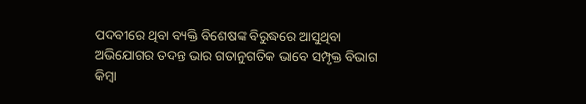ପଦବୀରେ ଥିବା ବ୍ୟକ୍ତି ବିଶେଷଙ୍କ ବିରୁଦ୍ଧରେ ଆସୁଥିବା ଅଭିଯୋଗର ତଦନ୍ତ ଭାର ଗତାନୁଗତିକ ଭାବେ ସମ୍ପୃକ୍ତ ବିଭାଗ କିମ୍ବା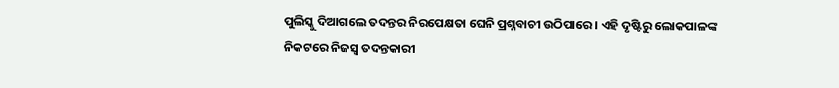ପୁଲିସ୍କୁ ଦିଆଗଲେ ତଦନ୍ତର ନିରପେକ୍ଷତା ଘେନି ପ୍ରଶ୍ନବାଚୀ ଉଠିପାରେ । ଏହି ଦୃଷ୍ଟିରୁ ଲୋକପାଳଙ୍କ ନିକଟରେ ନିଜସ୍ୱ ତଦନ୍ତକାରୀ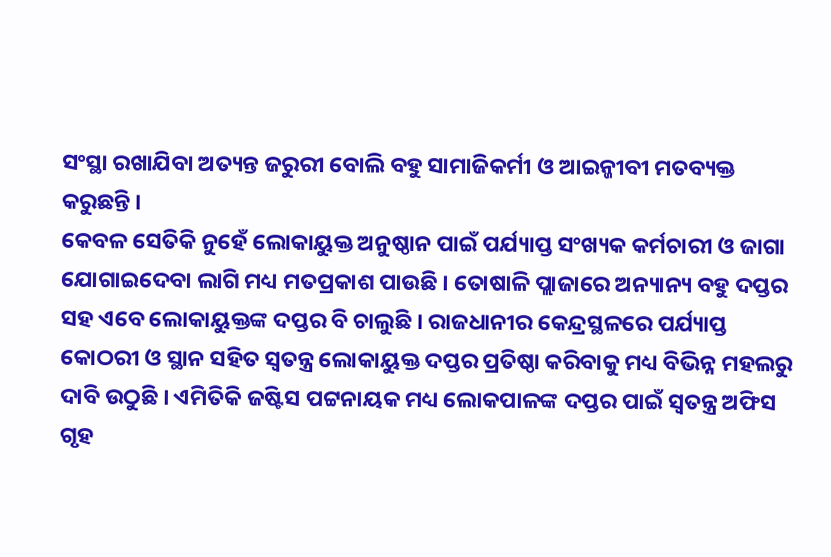ସଂସ୍ଥା ରଖାଯିବା ଅତ୍ୟନ୍ତ ଜରୁରୀ ବୋଲି ବହୁ ସାମାଜିକର୍ମୀ ଓ ଆଇନ୍ଜୀବୀ ମତବ୍ୟକ୍ତ କରୁଛନ୍ତି ।
କେବଳ ସେତିକି ନୁହେଁ ଲୋକାୟୁକ୍ତ ଅନୁଷ୍ଠାନ ପାଇଁ ପର୍ଯ୍ୟାପ୍ତ ସଂଖ୍ୟକ କର୍ମଚାରୀ ଓ ଜାଗା ଯୋଗାଇଦେବା ଲାଗି ମଧ୍ୟ ମତପ୍ରକାଶ ପାଉଛି । ତୋଷାଳି ପ୍ଲାଜାରେ ଅନ୍ୟାନ୍ୟ ବହୁ ଦପ୍ତର ସହ ଏବେ ଲୋକାୟୁକ୍ତଙ୍କ ଦପ୍ତର ବି ଚାଲୁଛି । ରାଜଧାନୀର କେନ୍ଦ୍ରସ୍ଥଳରେ ପର୍ଯ୍ୟାପ୍ତ କୋଠରୀ ଓ ସ୍ଥାନ ସହିତ ସ୍ୱତନ୍ତ୍ର ଲୋକାୟୁକ୍ତ ଦପ୍ତର ପ୍ରତିଷ୍ଠା କରିବାକୁ ମଧ୍ୟ ବିଭିନ୍ନ ମହଲରୁ ଦାବି ଉଠୁଛି । ଏମିତିକି ଜଷ୍ଟିସ ପଟ୍ଟନାୟକ ମଧ୍ୟ ଲୋକପାଳଙ୍କ ଦପ୍ତର ପାଇଁ ସ୍ୱତନ୍ତ୍ର ଅଫିସ ଗୃହ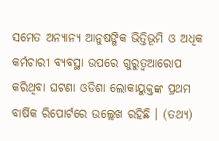ସମେତ ଅନ୍ୟାନ୍ୟ ଆନୁଷଙ୍ଗିକ ଭିତ୍ତିଭୂମି ଓ ଅଧିକ କର୍ମଚାରୀ ବ୍ୟବସ୍ଥା ଉପରେ ଗୁରୁତ୍ୱଆରୋପ କରିଥିବା ଘଟଣା ଓଡିଶା ଲୋକାୟୁକ୍ତଙ୍କ ପ୍ରଥମ ବାର୍ଷିକ ରିପୋର୍ଟରେ ଉଲ୍ଲେଖ ରହିଛି । (ତଥ୍ୟ)